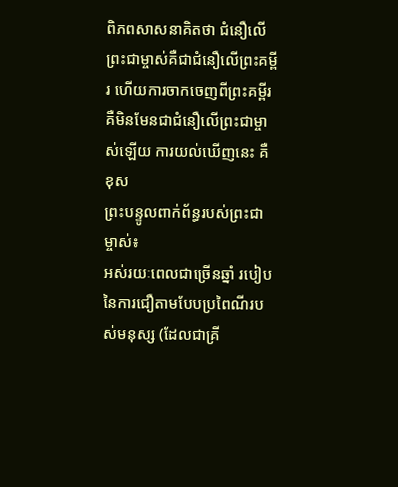ពិភពសាសនាគិតថា ជំនឿលើព្រះជាម្ចាស់គឺជាជំនឿលើព្រះគម្ពីរ ហើយការចាកចេញពីព្រះគម្ពីរ គឺមិនមែនជាជំនឿលើព្រះជាម្ចាស់ឡើយ ការយល់ឃើញនេះ គឺខុស
ព្រះបន្ទូលពាក់ព័ន្ធរបស់ព្រះជាម្ចាស់៖
អស់រយៈពេលជាច្រើនឆ្នាំ របៀបនៃការជឿតាមបែបប្រពៃណីរបស់មនុស្ស (ដែលជាគ្រី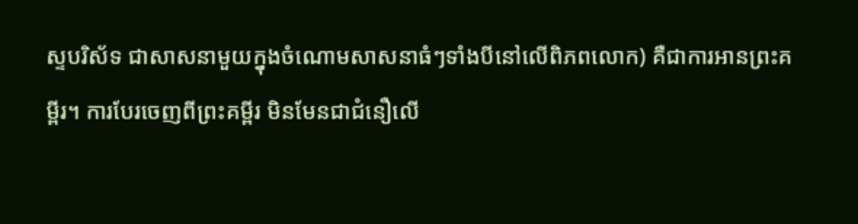ស្ទបរិស័ទ ជាសាសនាមួយក្នុងចំណោមសាសនាធំៗទាំងបីនៅលើពិភពលោក) គឺជាការអានព្រះគម្ពីរ។ ការបែរចេញពីព្រះគម្ពីរ មិនមែនជាជំនឿលើ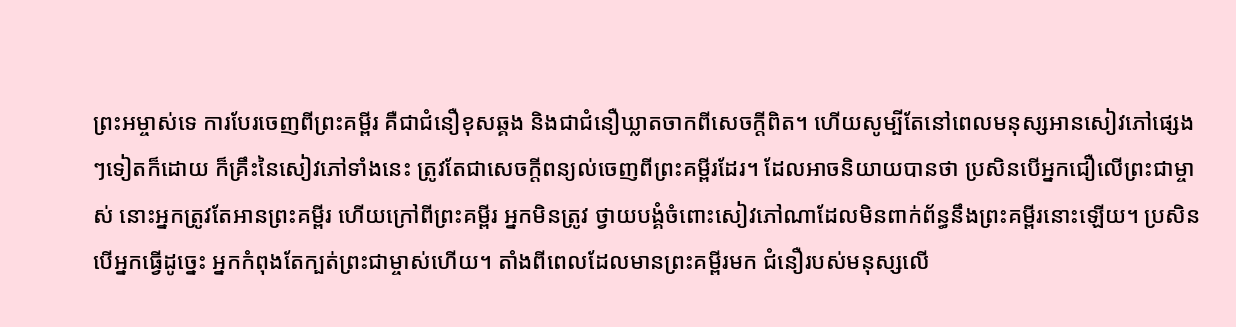ព្រះអម្ចាស់ទេ ការបែរចេញពីព្រះគម្ពីរ គឺជាជំនឿខុសឆ្គង និងជាជំនឿឃ្លាតចាកពីសេចក្ដីពិត។ ហើយសូម្បីតែនៅពេលមនុស្សអានសៀវភៅផ្សេងៗទៀតក៏ដោយ ក៏គ្រឹះនៃសៀវភៅទាំងនេះ ត្រូវតែជាសេចក្ដីពន្យល់ចេញពីព្រះគម្ពីរដែរ។ ដែលអាចនិយាយបានថា ប្រសិនបើអ្នកជឿលើព្រះជាម្ចាស់ នោះអ្នកត្រូវតែអានព្រះគម្ពីរ ហើយក្រៅពីព្រះគម្ពីរ អ្នកមិនត្រូវ ថ្វាយបង្គំចំពោះសៀវភៅណាដែលមិនពាក់ព័ន្ធនឹងព្រះគម្ពីរនោះឡើយ។ ប្រសិនបើអ្នកធ្វើដូច្នេះ អ្នកកំពុងតែក្បត់ព្រះជាម្ចាស់ហើយ។ តាំងពីពេលដែលមានព្រះគម្ពីរមក ជំនឿរបស់មនុស្សលើ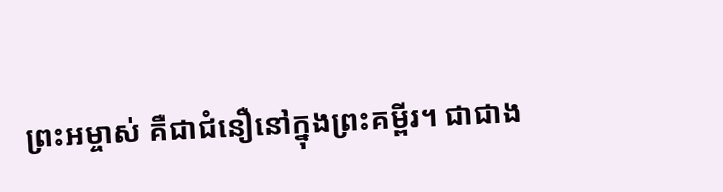ព្រះអម្ចាស់ គឺជាជំនឿនៅក្នុងព្រះគម្ពីរ។ ជាជាង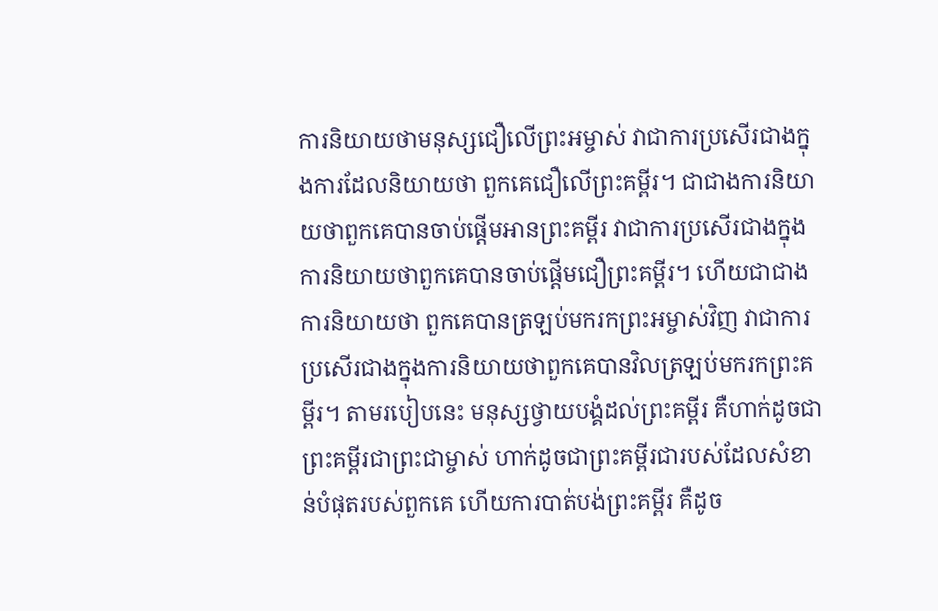ការនិយាយថាមនុស្សជឿលើព្រះអម្ចាស់ វាជាការប្រសើរជាងក្នុងការដែលនិយាយថា ពួកគេជឿលើព្រះគម្ពីរ។ ជាជាងការនិយាយថាពួកគេបានចាប់ផ្តើមអានព្រះគម្ពីរ វាជាការប្រសើរជាងក្នុងការនិយាយថាពួកគេបានចាប់ផ្តើមជឿព្រះគម្ពីរ។ ហើយជាជាងការនិយាយថា ពួកគេបានត្រឡប់មករកព្រះអម្ចាស់វិញ វាជាការប្រសើរជាងក្នុងការនិយាយថាពួកគេបានវិលត្រឡប់មករកព្រះគម្ពីរ។ តាមរបៀបនេះ មនុស្សថ្វាយបង្គំដល់ព្រះគម្ពីរ គឺហាក់ដូចជាព្រះគម្ពីរជាព្រះជាម្ចាស់ ហាក់ដូចជាព្រះគម្ពីរជារបស់ដែលសំខាន់បំផុតរបស់ពួកគេ ហើយការបាត់បង់ព្រះគម្ពីរ គឺដូច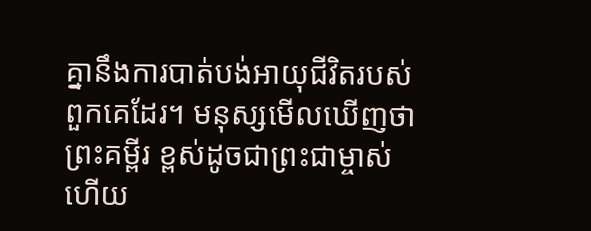គ្នានឹងការបាត់បង់អាយុជីវិតរបស់ពួកគេដែរ។ មនុស្សមើលឃើញថាព្រះគម្ពីរ ខ្ពស់ដូចជាព្រះជាម្ចាស់ ហើយ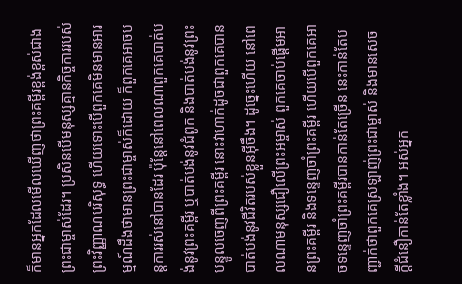ក៏មានអ្នកដែលមើលឃើញថាព្រះគម្ពីរខ្ពង់ខ្ពស់ជាងព្រះជាម្ចាស់ដែរ។ ប្រសិនបើមនុស្សគ្មានកិច្ចការរបស់ព្រះវិញ្ញាណបរិសុទ្ធ ហើយទោះបើពួកគេមិនមានអារម្មណ៍ដឹងថាមានព្រះជាម្ចាស់ក៏ដោយ ក៏ពួកគេអាចបន្តការរស់នៅបានដែរ ប៉ុន្តែនៅពេលណាពួកគេបាត់បង់នូវព្រះគម្ពីរ ឬបាត់បង់នូវជំពូក និងបាត់បង់នូវព្រះបន្ទូលចេញពីព្រះគម្ពីរ នោះវាហាក់ដូចជាពួកគេបានបាត់បង់នូវជីវិតរបស់ខ្លួនអ៊ីចឹង។ ដូច្នេះហើយ នៅពេលណាមនុស្សជឿលើព្រះអម្ចាស់ ពួកគេចាប់ផ្តើមអានព្រះគម្ពីរ និងទន្ទេញចាំព្រះគម្ពីរ ហើយបើពួកគេអាចទន្ទេញចាំព្រះគម្ពីរបានកាន់តែច្រើន នេះកាន់តែបញ្ជាក់ថាពួកគេស្រឡាញ់ព្រះជាម្ចាស់ និងមានសេចក្ដីជំនឿកាន់តែខ្លាំង។ អស់អ្នក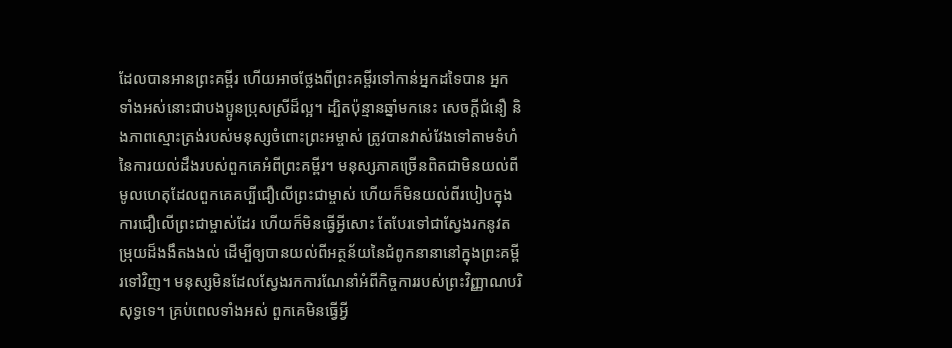ដែលបានអានព្រះគម្ពីរ ហើយអាចថ្លែងពីព្រះគម្ពីរទៅកាន់អ្នកដទៃបាន អ្នកទាំងអស់នោះជាបងប្អូនប្រុសស្រីដ៏ល្អ។ ដ្បិតប៉ុន្មានឆ្នាំមកនេះ សេចក្ដីជំនឿ និងភាពស្មោះត្រង់របស់មនុស្សចំពោះព្រះអម្ចាស់ ត្រូវបានវាស់វែងទៅតាមទំហំនៃការយល់ដឹងរបស់ពួកគេអំពីព្រះគម្ពីរ។ មនុស្សភាគច្រើនពិតជាមិនយល់ពីមូលហេតុដែលពួកគេគប្បីជឿលើព្រះជាម្ចាស់ ហើយក៏មិនយល់ពីរបៀបក្នុងការជឿលើព្រះជាម្ចាស់ដែរ ហើយក៏មិនធ្វើអ្វីសោះ តែបែរទៅជាស្វែងរកនូវតម្រុយដ៏ងងឹតងងល់ ដើម្បីឲ្យបានយល់ពីអត្ថន័យនៃជំពូកនានានៅក្នុងព្រះគម្ពីរទៅវិញ។ មនុស្សមិនដែលស្វែងរកការណែនាំអំពីកិច្ចការរបស់ព្រះវិញ្ញាណបរិសុទ្ធទេ។ គ្រប់ពេលទាំងអស់ ពួកគេមិនធ្វើអ្វី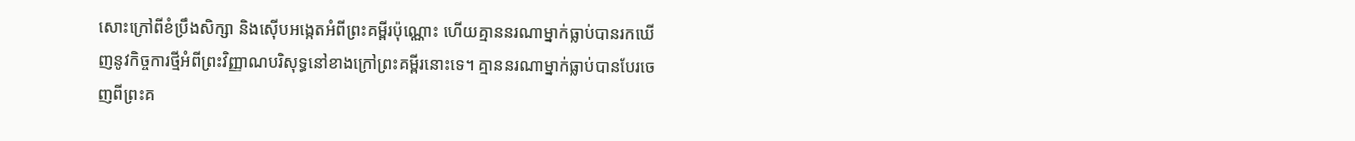សោះក្រៅពីខំប្រឹងសិក្សា និងស៊ើបអង្កេតអំពីព្រះគម្ពីរប៉ុណ្ណោះ ហើយគ្មាននរណាម្នាក់ធ្លាប់បានរកឃើញនូវកិច្ចការថ្មីអំពីព្រះវិញ្ញាណបរិសុទ្ធនៅខាងក្រៅព្រះគម្ពីរនោះទេ។ គ្មាននរណាម្នាក់ធ្លាប់បានបែរចេញពីព្រះគ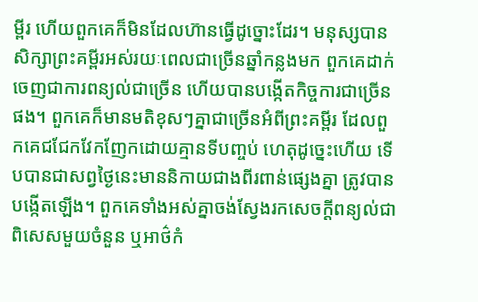ម្ពីរ ហើយពួកគេក៏មិនដែលហ៊ានធ្វើដូច្នោះដែរ។ មនុស្សបានសិក្សាព្រះគម្ពីរអស់រយៈពេលជាច្រើនឆ្នាំកន្លងមក ពួកគេដាក់ចេញជាការពន្យល់ជាច្រើន ហើយបានបង្កើតកិច្ចការជាច្រើនផង។ ពួកគេក៏មានមតិខុសៗគ្នាជាច្រើនអំពីព្រះគម្ពីរ ដែលពួកគេជជែកវែកញែកដោយគ្មានទីបញ្ចប់ ហេតុដូច្នេះហើយ ទើបបានជាសព្វថ្ងៃនេះមាននិកាយជាងពីរពាន់ផ្សេងគ្នា ត្រូវបានបង្កើតឡើង។ ពួកគេទាំងអស់គ្នាចង់ស្វែងរកសេចក្ដីពន្យល់ជាពិសេសមួយចំនួន ឬអាថ៌កំ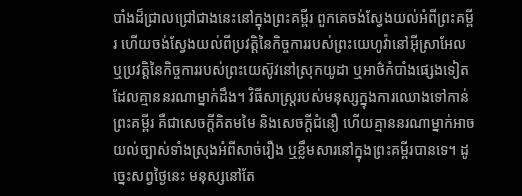បាំងដ៏ជ្រាលជ្រៅជាងនេះនៅក្នុងព្រះគម្ពីរ ពួកគេចង់ស្វែងយល់អំពីព្រះគម្ពីរ ហើយចង់ស្វែងយល់ពីប្រវត្ដិនៃកិច្ចការរបស់ព្រះយេហូវ៉ានៅអ៊ីស្រាអែល ឬប្រវត្ដិនៃកិច្ចការរបស់ព្រះយេស៊ូវនៅស្រុកយូដា ឬអាថ៌កំបាំងផ្សេងទៀតដែលគ្មាននរណាម្នាក់ដឹង។ វិធីសាស្រ្តរបស់មនុស្សក្នុងការឈោងទៅកាន់ព្រះគម្ពីរ គឺជាសេចក្ដីគិតមមៃ និងសេចក្ដីជំនឿ ហើយគ្មាននរណាម្នាក់អាចយល់ច្បាស់ទាំងស្រុងអំពីសាច់រឿង ឬខ្លឹមសារនៅក្នុងព្រះគម្ពីរបានទេ។ ដូច្នេះសព្វថ្ងៃនេះ មនុស្សនៅតែ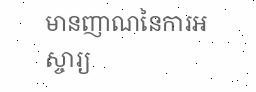មានញាណនៃការអស្ចារ្យ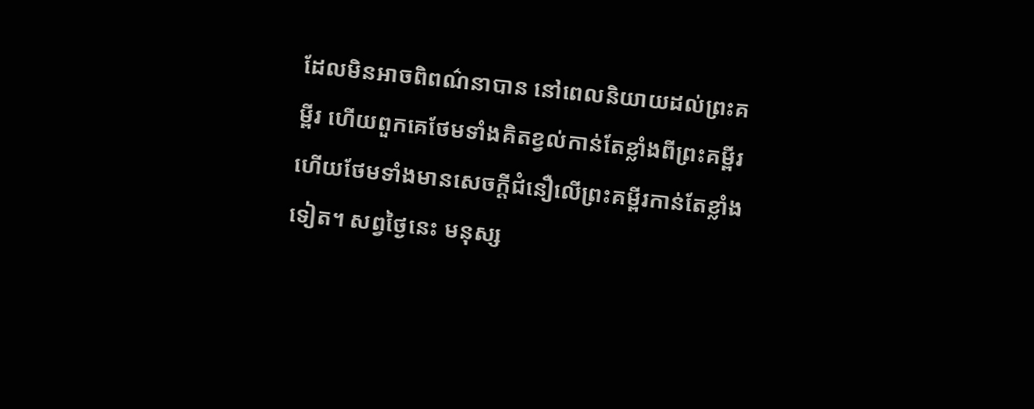ដែលមិនអាចពិពណ៌នាបាន នៅពេលនិយាយដល់ព្រះគម្ពីរ ហើយពួកគេថែមទាំងគិតខ្វល់កាន់តែខ្លាំងពីព្រះគម្ពីរ ហើយថែមទាំងមានសេចក្ដីជំនឿលើព្រះគម្ពីរកាន់តែខ្លាំងទៀត។ សព្វថ្ងៃនេះ មនុស្ស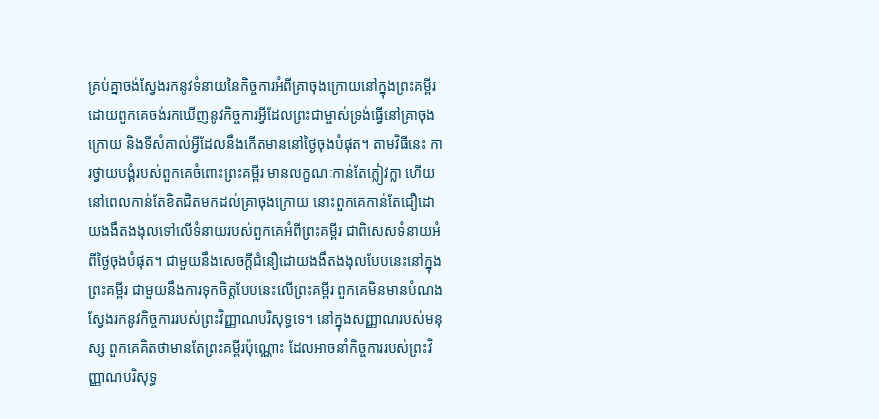គ្រប់គ្នាចង់ស្វែងរកនូវទំនាយនៃកិច្ចការអំពីគ្រាចុងក្រោយនៅក្នុងព្រះគម្ពីរ ដោយពួកគេចង់រកឃើញនូវកិច្ចការអ្វីដែលព្រះជាម្ចាស់ទ្រង់ធ្វើនៅគ្រាចុងក្រោយ និងទីសំគាល់អ្វីដែលនឹងកើតមាននៅថ្ងៃចុងបំផុត។ តាមវិធីនេះ ការថ្វាយបង្គំរបស់ពួកគេចំពោះព្រះគម្ពីរ មានលក្ខណៈកាន់តែក្លៀវក្លា ហើយនៅពេលកាន់តែខិតជិតមកដល់គ្រាចុងក្រោយ នោះពួកគេកាន់តែជឿដោយងងឹតងងុលទៅលើទំនាយរបស់ពួកគេអំពីព្រះគម្ពីរ ជាពិសេសទំនាយអំពីថ្ងៃចុងបំផុត។ ជាមួយនឹងសេចក្ដីជំនឿដោយងងឹតងងុលបែបនេះនៅក្នុងព្រះគម្ពីរ ជាមួយនឹងការទុកចិត្តបែបនេះលើព្រះគម្ពីរ ពួកគេមិនមានបំណងស្វែងរកនូវកិច្ចការរបស់ព្រះវិញ្ញាណបរិសុទ្ធទេ។ នៅក្នុងសញ្ញាណរបស់មនុស្ស ពួកគេគិតថាមានតែព្រះគម្ពីរប៉ុណ្ណោះ ដែលអាចនាំកិច្ចការរបស់ព្រះវិញ្ញាណបរិសុទ្ធ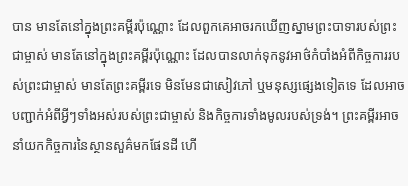បាន មានតែនៅក្នុងព្រះគម្ពីរប៉ុណ្ណោះ ដែលពួកគេអាចរកឃើញស្នាមព្រះបាទារបស់ព្រះជាម្ចាស់ មានតែនៅក្នុងព្រះគម្ពីរប៉ុណ្ណោះ ដែលបានលាក់ទុកនូវអាថ៌កំបាំងអំពីកិច្ចការរបស់ព្រះជាម្ចាស់ មានតែព្រះគម្ពីរទេ មិនមែនជាសៀវភៅ ឬមនុស្សផ្សេងទៀតទេ ដែលអាចបញ្ជាក់អំពីអ្វីៗទាំងអស់របស់ព្រះជាម្ចាស់ និងកិច្ចការទាំងមូលរបស់ទ្រង់។ ព្រះគម្ពីរអាចនាំយកកិច្ចការនៃស្ថានសួគ៌មកផែនដី ហើ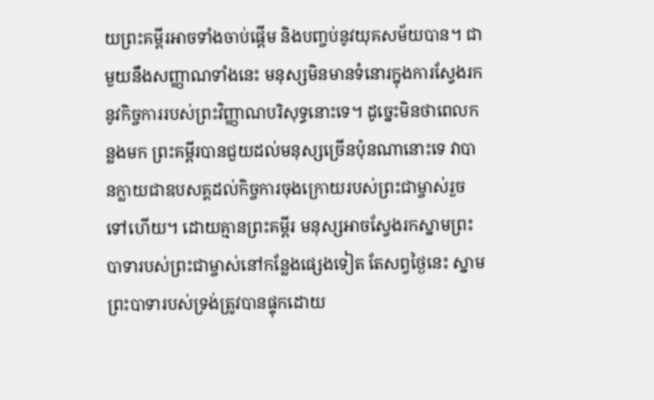យព្រះគម្ពីរអាចទាំងចាប់ផ្តើម និងបញ្ចប់នូវយុគសម័យបាន។ ជាមួយនឹងសញ្ញាណទាំងនេះ មនុស្សមិនមានទំនោរក្នុងការស្វែងរកនូវកិច្ចការរបស់ព្រះវិញ្ញាណបរិសុទ្ធនោះទេ។ ដូច្នេះមិនថាពេលកន្លងមក ព្រះគម្ពីរបានជួយដល់មនុស្សច្រើនប៉ុនណានោះទេ វាបានក្លាយជាឧបសគ្គដល់កិច្ចការចុងក្រោយរបស់ព្រះជាម្ចាស់រួចទៅហើយ។ ដោយគ្មានព្រះគម្ពីរ មនុស្សអាចស្វែងរកស្នាមព្រះបាទារបស់ព្រះជាម្ចាស់នៅកន្លែងផ្សេងទៀត តែសព្វថ្ងៃនេះ ស្នាមព្រះបាទារបស់ទ្រង់ត្រូវបានផ្ទុកដោយ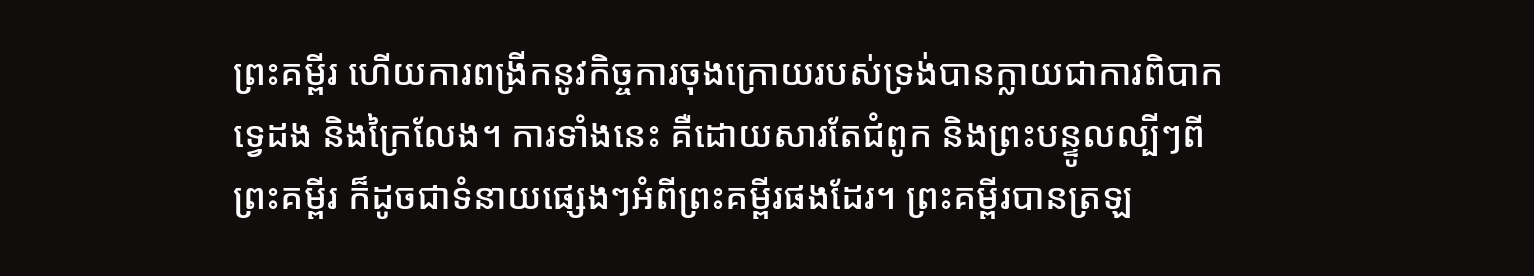ព្រះគម្ពីរ ហើយការពង្រីកនូវកិច្ចការចុងក្រោយរបស់ទ្រង់បានក្លាយជាការពិបាកទ្វេដង និងក្រៃលែង។ ការទាំងនេះ គឺដោយសារតែជំពូក និងព្រះបន្ទូលល្បីៗពីព្រះគម្ពីរ ក៏ដូចជាទំនាយផ្សេងៗអំពីព្រះគម្ពីរផងដែរ។ ព្រះគម្ពីរបានត្រឡ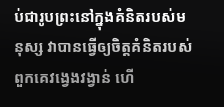ប់ជារូបព្រះនៅក្នុងគំនិតរបស់មនុស្ស វាបានធ្វើឲ្យចិត្ដគំនិតរបស់ពួកគេវង្វេងវង្វាន់ ហើ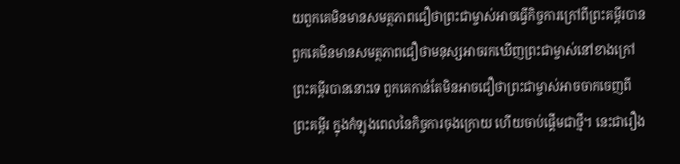យពួកគេមិនមានសមត្ថភាពជឿថាព្រះជាម្ចាស់អាចធ្វើកិច្ចការក្រៅពីព្រះគម្ពីរបាន ពួកគេមិនមានសមត្ថភាពជឿថាមនុស្សអាចរកឃើញព្រះជាម្ចាស់នៅខាងក្រៅព្រះគម្ពីរបាននោះទេ ពួកគេកាន់តែមិនអាចជឿថាព្រះជាម្ចាស់អាចចាកចេញពីព្រះគម្ពីរ ក្នុងកំឡុងពេលនៃកិច្ចការចុងក្រោយ ហើយចាប់ផ្តើមជាថ្មី។ នេះជារឿង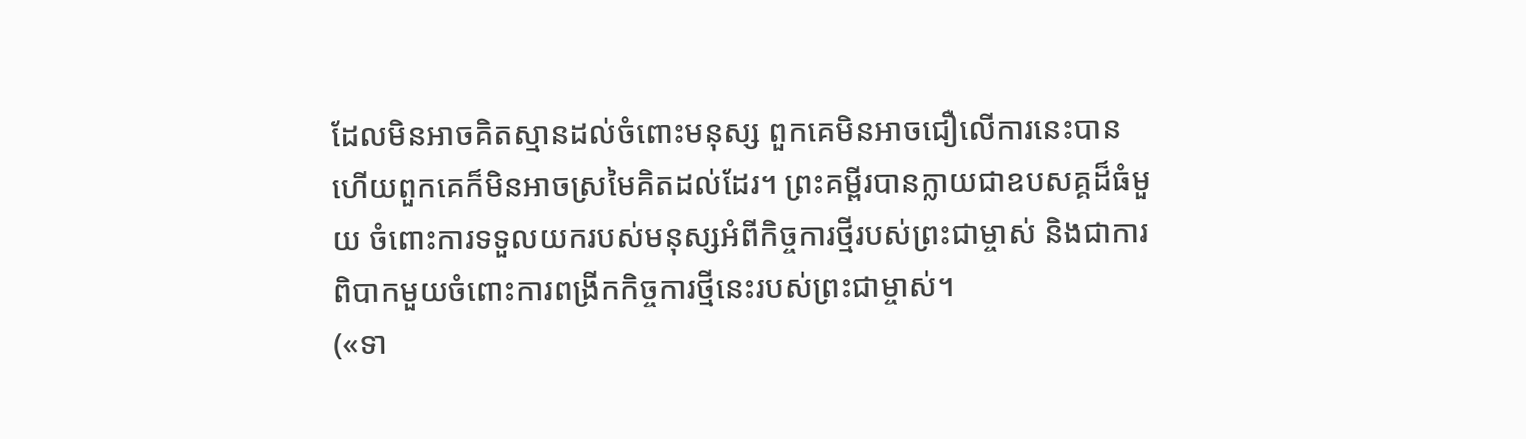ដែលមិនអាចគិតស្មានដល់ចំពោះមនុស្ស ពួកគេមិនអាចជឿលើការនេះបាន ហើយពួកគេក៏មិនអាចស្រមៃគិតដល់ដែរ។ ព្រះគម្ពីរបានក្លាយជាឧបសគ្គដ៏ធំមួយ ចំពោះការទទួលយករបស់មនុស្សអំពីកិច្ចការថ្មីរបស់ព្រះជាម្ចាស់ និងជាការពិបាកមួយចំពោះការពង្រីកកិច្ចការថ្មីនេះរបស់ព្រះជាម្ចាស់។
(«ទា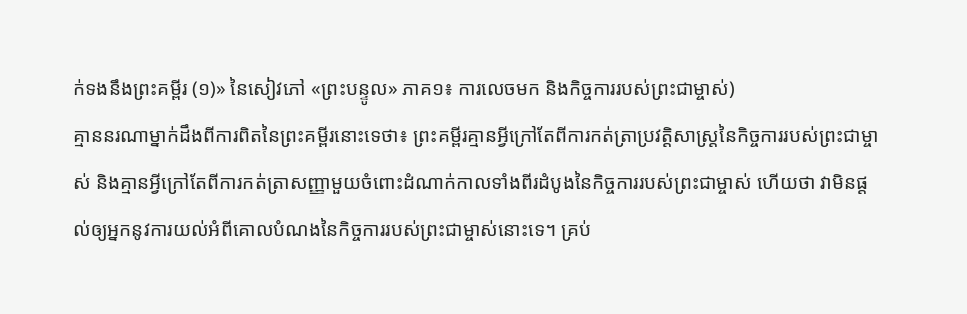ក់ទងនឹងព្រះគម្ពីរ (១)» នៃសៀវភៅ «ព្រះបន្ទូល» ភាគ១៖ ការលេចមក និងកិច្ចការរបស់ព្រះជាម្ចាស់)
គ្មាននរណាម្នាក់ដឹងពីការពិតនៃព្រះគម្ពីរនោះទេថា៖ ព្រះគម្ពីរគ្មានអ្វីក្រៅតែពីការកត់ត្រាប្រវត្តិសាស្ត្រនៃកិច្ចការរបស់ព្រះជាម្ចាស់ និងគ្មានអ្វីក្រៅតែពីការកត់ត្រាសញ្ញាមួយចំពោះដំណាក់កាលទាំងពីរដំបូងនៃកិច្ចការរបស់ព្រះជាម្ចាស់ ហើយថា វាមិនផ្តល់ឲ្យអ្នកនូវការយល់អំពីគោលបំណងនៃកិច្ចការរបស់ព្រះជាម្ចាស់នោះទេ។ គ្រប់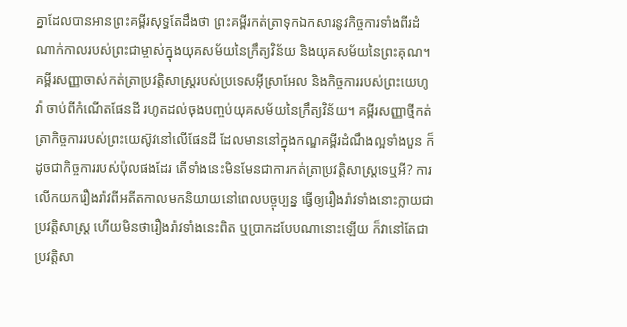គ្នាដែលបានអានព្រះគម្ពីរសុទ្ធតែដឹងថា ព្រះគម្ពីរកត់ត្រាទុកឯកសារនូវកិច្ចការទាំងពីរដំណាក់កាលរបស់ព្រះជាម្ចាស់ក្នុងយុគសម័យនៃក្រឹត្យវិន័យ និងយុគសម័យនៃព្រះគុណ។ គម្ពីរសញ្ញាចាស់កត់ត្រាប្រវត្តិសាស្ត្ររបស់ប្រទេសអ៊ីស្រាអែល និងកិច្ចការរបស់ព្រះយេហូវ៉ា ចាប់ពីកំណើតផែនដី រហូតដល់ចុងបញ្ចប់យុគសម័យនៃក្រឹត្យវិន័យ។ គម្ពីរសញ្ញាថ្មីកត់ត្រាកិច្ចការរបស់ព្រះយេស៊ូវនៅលើផែនដី ដែលមាននៅក្នុងកណ្ឌគម្ពីរដំណឹងល្អទាំងបួន ក៏ដូចជាកិច្ចការរបស់ប៉ុលផងដែរ តើទាំងនេះមិនមែនជាការកត់ត្រាប្រវត្តិសាស្ត្រទេឬអី? ការលើកយករឿងរ៉ាវពីអតីតកាលមកនិយាយនៅពេលបច្ចុប្បន្ន ធ្វើឲ្យរឿងរ៉ាវទាំងនោះក្លាយជាប្រវត្តិសាស្ត្រ ហើយមិនថារឿងរ៉ាវទាំងនេះពិត ឬប្រាកដបែបណានោះឡើយ ក៏វានៅតែជាប្រវត្តិសា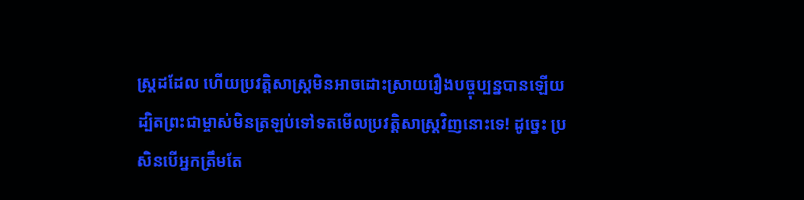ស្ត្រដដែល ហើយប្រវត្តិសាស្ត្រមិនអាចដោះស្រាយរឿងបច្ចុប្បន្នបានឡើយ ដ្បិតព្រះជាម្ចាស់មិនត្រឡប់ទៅទតមើលប្រវត្តិសាស្ត្រវិញនោះទេ! ដូច្នេះ ប្រសិនបើអ្នកត្រឹមតែ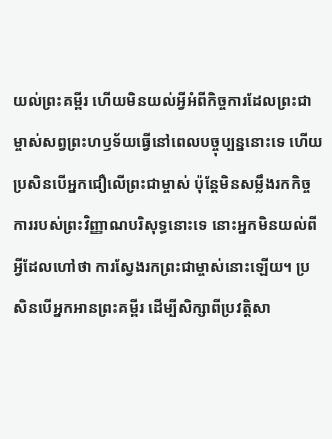យល់ព្រះគម្ពីរ ហើយមិនយល់អ្វីអំពីកិច្ចការដែលព្រះជាម្ចាស់សព្វព្រះហឫទ័យធ្វើនៅពេលបច្ចុប្បន្ននោះទេ ហើយប្រសិនបើអ្នកជឿលើព្រះជាម្ចាស់ ប៉ុន្តែមិនសម្លឹងរកកិច្ចការរបស់ព្រះវិញ្ញាណបរិសុទ្ធនោះទេ នោះអ្នកមិនយល់ពីអ្វីដែលហៅថា ការស្វែងរកព្រះជាម្ចាស់នោះឡើយ។ ប្រសិនបើអ្នកអានព្រះគម្ពីរ ដើម្បីសិក្សាពីប្រវត្តិសា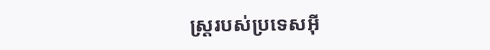ស្រ្តរបស់ប្រទេសអ៊ី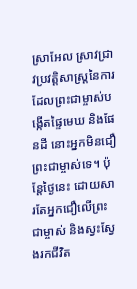ស្រាអែល ស្រាវជ្រាវប្រវត្តិសាស្ត្រនៃការដែលព្រះជាម្ចាស់បង្កើតផ្ទៃមេឃ និងផែនដី នោះអ្នកមិនជឿព្រះជាម្ចាស់ទេ។ ប៉ុន្តែថ្ងៃនេះ ដោយសារតែអ្នកជឿលើព្រះជាម្ចាស់ និងស្វះស្វែងរកជីវិត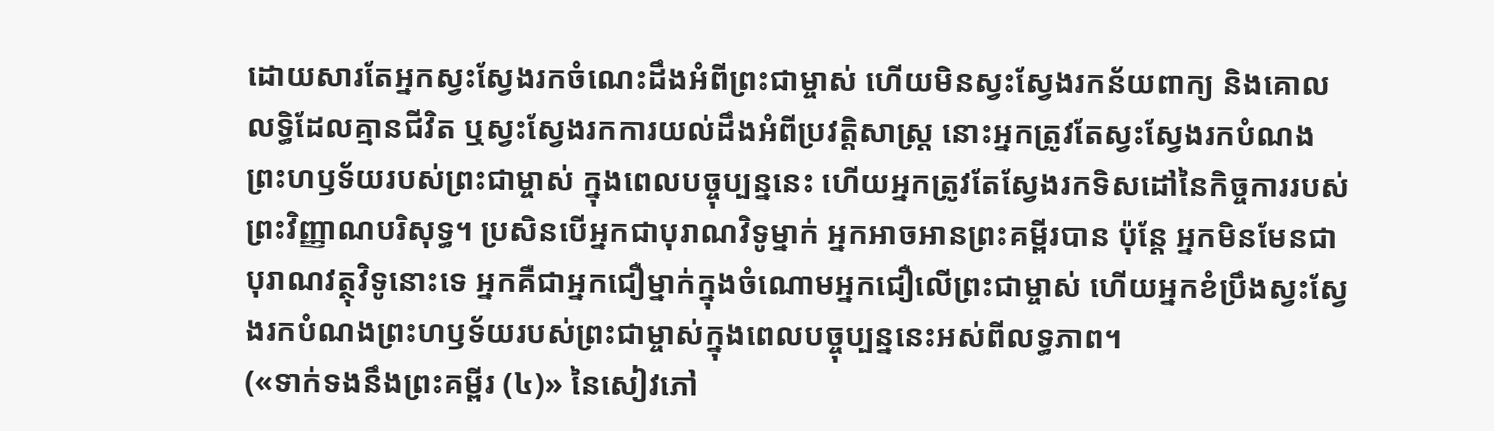ដោយសារតែអ្នកស្វះស្វែងរកចំណេះដឹងអំពីព្រះជាម្ចាស់ ហើយមិនស្វះស្វែងរកន័យពាក្យ និងគោលលទ្ធិដែលគ្មានជីវិត ឬស្វះស្វែងរកការយល់ដឹងអំពីប្រវត្តិសាស្ត្រ នោះអ្នកត្រូវតែស្វះស្វែងរកបំណងព្រះហឫទ័យរបស់ព្រះជាម្ចាស់ ក្នុងពេលបច្ចុប្បន្ននេះ ហើយអ្នកត្រូវតែស្វែងរកទិសដៅនៃកិច្ចការរបស់ព្រះវិញ្ញាណបរិសុទ្ធ។ ប្រសិនបើអ្នកជាបុរាណវិទូម្នាក់ អ្នកអាចអានព្រះគម្ពីរបាន ប៉ុន្តែ អ្នកមិនមែនជាបុរាណវត្ថុវិទូនោះទេ អ្នកគឺជាអ្នកជឿម្នាក់ក្នុងចំណោមអ្នកជឿលើព្រះជាម្ចាស់ ហើយអ្នកខំប្រឹងស្វះស្វែងរកបំណងព្រះហឫទ័យរបស់ព្រះជាម្ចាស់ក្នុងពេលបច្ចុប្បន្ននេះអស់ពីលទ្ធភាព។
(«ទាក់ទងនឹងព្រះគម្ពីរ (៤)» នៃសៀវភៅ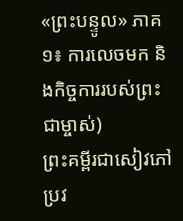«ព្រះបន្ទូល» ភាគ១៖ ការលេចមក និងកិច្ចការរបស់ព្រះជាម្ចាស់)
ព្រះគម្ពីរជាសៀវភៅប្រវ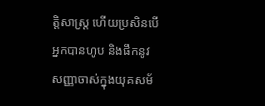ត្តិសាស្ត្រ ហើយប្រសិនបើអ្នកបានហូប និងផឹកនូវសញ្ញាចាស់ក្នុងយុគសម័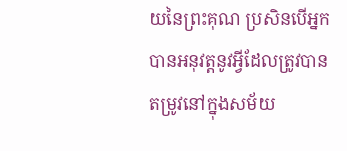យនៃព្រះគុណ ប្រសិនបើអ្នកបានអនុវត្តនូវអ្វីដែលត្រូវបានតម្រូវនៅក្នុងសម័យ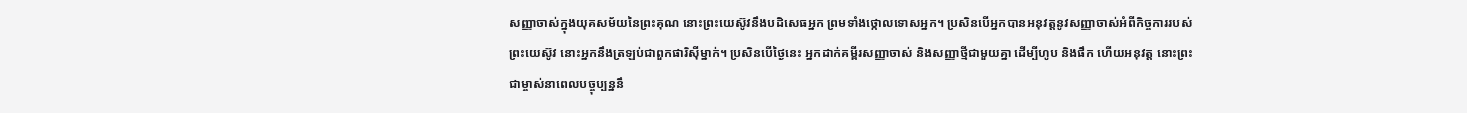សញ្ញាចាស់ក្នុងយុគសម័យនៃព្រះគុណ នោះព្រះយេស៊ូវនឹងបដិសេធអ្នក ព្រមទាំងថ្កោលទោសអ្នក។ ប្រសិនបើអ្នកបានអនុវត្តនូវសញ្ញាចាស់អំពីកិច្ចការរបស់ព្រះយេស៊ូវ នោះអ្នកនឹងត្រឡប់ជាពួកផារិស៊ីម្នាក់។ ប្រសិនបើថ្ងៃនេះ អ្នកដាក់គម្ពីរសញ្ញាចាស់ និងសញ្ញាថ្មីជាមួយគ្នា ដើម្បីហូប និងផឹក ហើយអនុវត្ត នោះព្រះជាម្ចាស់នាពេលបច្ចុប្បន្ននឹ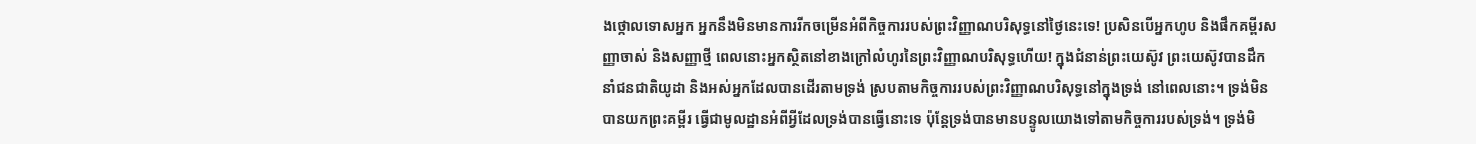ងថ្កោលទោសអ្នក អ្នកនឹងមិនមានការរីកចម្រើនអំពីកិច្ចការរបស់ព្រះវិញ្ញាណបរិសុទ្ធនៅថ្ងៃនេះទេ! ប្រសិនបើអ្នកហូប និងផឹកគម្ពីរសញ្ញាចាស់ និងសញ្ញាថ្មី ពេលនោះអ្នកស្ថិតនៅខាងក្រៅលំហូរនៃព្រះវិញ្ញាណបរិសុទ្ធហើយ! ក្នុងជំនាន់ព្រះយេស៊ូវ ព្រះយេស៊ូវបានដឹកនាំជនជាតិយូដា និងអស់អ្នកដែលបានដើរតាមទ្រង់ ស្របតាមកិច្ចការរបស់ព្រះវិញ្ញាណបរិសុទ្ធនៅក្នុងទ្រង់ នៅពេលនោះ។ ទ្រង់មិនបានយកព្រះគម្ពីរ ធ្វើជាមូលដ្ឋានអំពីអ្វីដែលទ្រង់បានធ្វើនោះទេ ប៉ុន្តែទ្រង់បានមានបន្ទូលយោងទៅតាមកិច្ចការរបស់ទ្រង់។ ទ្រង់មិ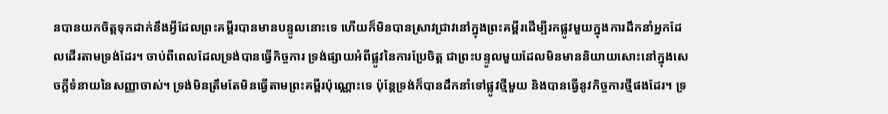នបានយកចិត្តទុកដាក់នឹងអ្វីដែលព្រះគម្ពីរបានមានបន្ទូលនោះទេ ហើយក៏មិនបានស្រាវជ្រាវនៅក្នុងព្រះគម្ពីរដើម្បីរកផ្លូវមួយក្នុងការដឹកនាំអ្នកដែលដើរតាមទ្រង់ដែរ។ ចាប់ពីពេលដែលទ្រង់បានធ្វើកិច្ចការ ទ្រង់ផ្សាយអំពីផ្លូវនៃការប្រែចិត្ត ជាព្រះបន្ទូលមួយដែលមិនមាននិយាយសោះនៅក្នុងសេចក្ដីទំនាយនៃសញ្ញាចាស់។ ទ្រង់មិនត្រឹមតែមិនធ្វើតាមព្រះគម្ពីរប៉ុណ្ណោះទេ ប៉ុន្តែទ្រង់ក៏បានដឹកនាំទៅផ្លូវថ្មីមួយ និងបានធ្វើនូវកិច្ចការថ្មីផងដែរ។ ទ្រ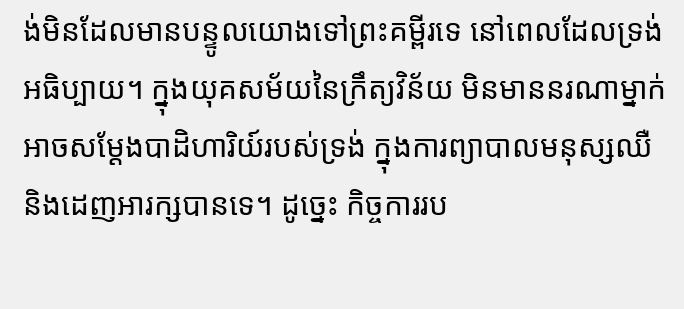ង់មិនដែលមានបន្ទូលយោងទៅព្រះគម្ពីរទេ នៅពេលដែលទ្រង់អធិប្បាយ។ ក្នុងយុគសម័យនៃក្រឹត្យវិន័យ មិនមាននរណាម្នាក់អាចសម្ដែងបាដិហារិយ៍របស់ទ្រង់ ក្នុងការព្យាបាលមនុស្សឈឺ និងដេញអារក្សបានទេ។ ដូច្នេះ កិច្ចការរប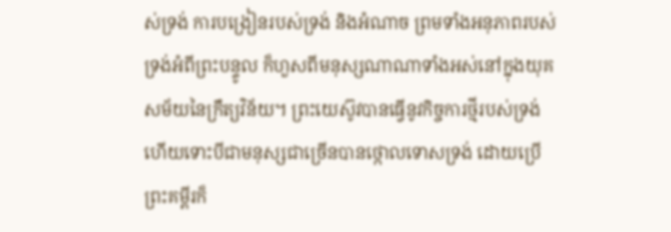ស់ទ្រង់ ការបង្រៀនរបស់ទ្រង់ និងអំណាច ព្រមទាំងអនុភាពរបស់ទ្រង់អំពីព្រះបន្ទូល ក៏ហួសពីមនុស្សណាណាទាំងអស់នៅក្នុងយុគសម័យនៃក្រឹត្យវិន័យ។ ព្រះយេស៊ូវបានធ្វើនូវកិច្ចការថ្មីរបស់ទ្រង់ ហើយទោះបីជាមនុស្សជាច្រើនបានថ្កោលទោសទ្រង់ ដោយប្រើព្រះគម្ពីរក៏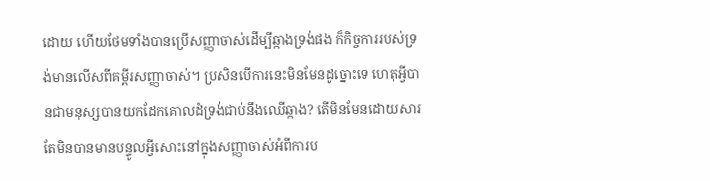ដោយ ហើយថែមទាំងបានប្រើសញ្ញាចាស់ដើម្បីឆ្កាងទ្រង់ផង ក៏កិច្ចការរបស់ទ្រង់មានលើសពីគម្ពីរសញ្ញាចាស់។ ប្រសិនបើការនេះមិនមែនដូច្នោះទេ ហេតុអ្វីបានជាមនុស្សបានយកដែកគោលដំទ្រង់ជាប់នឹងឈើឆ្កាង? តើមិនមែនដោយសារតែមិនបានមានបន្ទូលអ្វីសោះនៅក្នុងសញ្ញាចាស់អំពីការប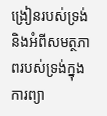ង្រៀនរបស់ទ្រង់ និងអំពីសមត្ថភាពរបស់ទ្រង់ក្នុងការព្យា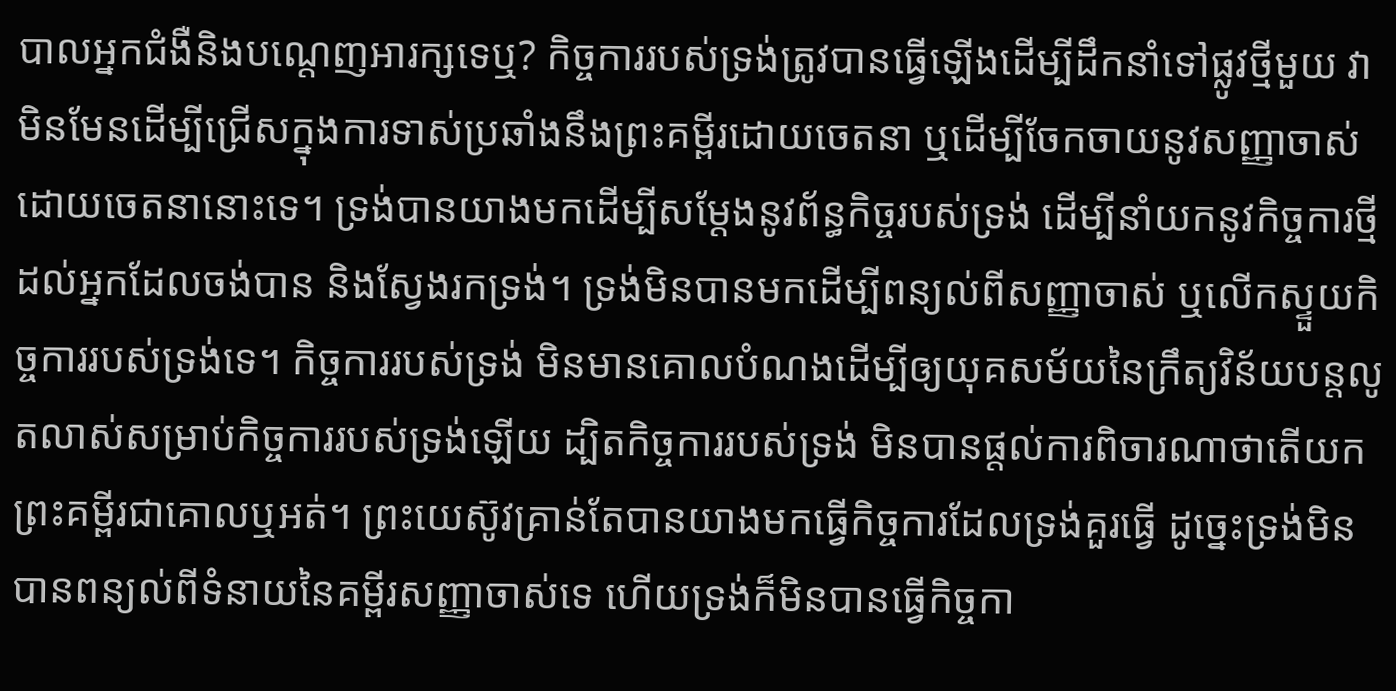បាលអ្នកជំងឺនិងបណ្តេញអារក្សទេឬ? កិច្ចការរបស់ទ្រង់ត្រូវបានធ្វើឡើងដើម្បីដឹកនាំទៅផ្លូវថ្មីមួយ វាមិនមែនដើម្បីជ្រើសក្នុងការទាស់ប្រឆាំងនឹងព្រះគម្ពីរដោយចេតនា ឬដើម្បីចែកចាយនូវសញ្ញាចាស់ដោយចេតនានោះទេ។ ទ្រង់បានយាងមកដើម្បីសម្ដែងនូវព័ន្ធកិច្ចរបស់ទ្រង់ ដើម្បីនាំយកនូវកិច្ចការថ្មីដល់អ្នកដែលចង់បាន និងស្វែងរកទ្រង់។ ទ្រង់មិនបានមកដើម្បីពន្យល់ពីសញ្ញាចាស់ ឬលើកស្ទួយកិច្ចការរបស់ទ្រង់ទេ។ កិច្ចការរបស់ទ្រង់ មិនមានគោលបំណងដើម្បីឲ្យយុគសម័យនៃក្រឹត្យវិន័យបន្តលូតលាស់សម្រាប់កិច្ចការរបស់ទ្រង់ឡើយ ដ្បិតកិច្ចការរបស់ទ្រង់ មិនបានផ្តល់ការពិចារណាថាតើយកព្រះគម្ពីរជាគោលឬអត់។ ព្រះយេស៊ូវគ្រាន់តែបានយាងមកធ្វើកិច្ចការដែលទ្រង់គួរធ្វើ ដូច្នេះទ្រង់មិនបានពន្យល់ពីទំនាយនៃគម្ពីរសញ្ញាចាស់ទេ ហើយទ្រង់ក៏មិនបានធ្វើកិច្ចកា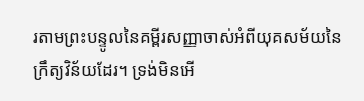រតាមព្រះបន្ទូលនៃគម្ពីរសញ្ញាចាស់អំពីយុគសម័យនៃក្រឹត្យវិន័យដែរ។ ទ្រង់មិនអើ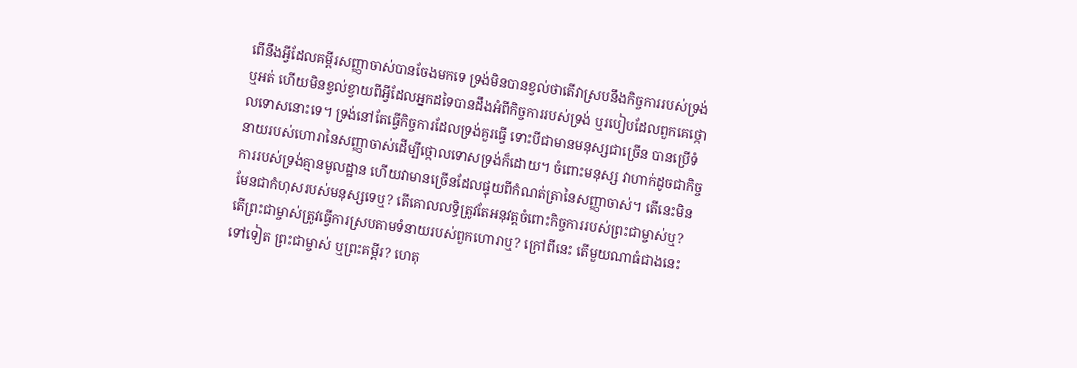ពើនឹងអ្វីដែលគម្ពីរសញ្ញាចាស់បានចែងមកទេ ទ្រង់មិនបានខ្វល់ថាតើវាស្របនឹងកិច្ចការរបស់ទ្រង់ឬអត់ ហើយមិនខ្វល់ខ្វាយពីអ្វីដែលអ្នកដទៃបានដឹងអំពីកិច្ចការរបស់ទ្រង់ ឬរបៀបដែលពួកគេថ្កោលទោសនោះទេ។ ទ្រង់នៅតែធ្វើកិច្ចការដែលទ្រង់គួរធ្វើ ទោះបីជាមានមនុស្សជាច្រើន បានប្រើទំនាយរបស់ហោរានៃសញ្ញាចាស់ដើម្បីថ្កោលទោសទ្រង់ក៏ដោយ។ ចំពោះមនុស្ស វាហាក់ដូចជាកិច្ចការរបស់ទ្រង់គ្មានមូលដ្ឋាន ហើយវាមានច្រើនដែលផ្ទុយពីកំណត់ត្រានៃសញ្ញាចាស់។ តើនេះមិនមែនជាកំហុសរបស់មនុស្សទេឬ? តើគោលលទ្ធិត្រូវតែអនុវត្តចំពោះកិច្ចការរបស់ព្រះជាម្ចាស់ឬ? តើព្រះជាម្ចាស់ត្រូវធ្វើការស្របតាមទំនាយរបស់ពួកហោរាឬ? ក្រៅពីនេះ តើមួយណាធំជាងនេះទៅទៀត ព្រះជាម្ចាស់ ឬព្រះគម្ពីរ? ហេតុ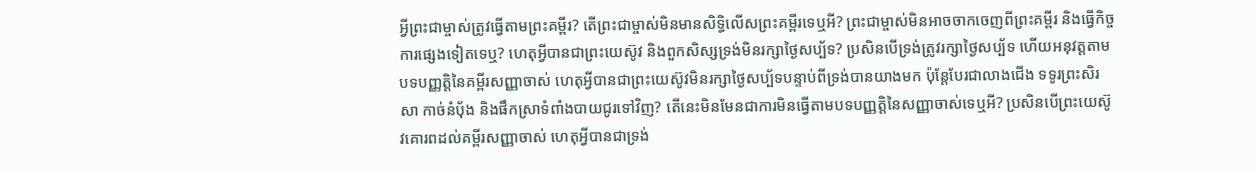អ្វីព្រះជាម្ចាស់ត្រូវធ្វើតាមព្រះគម្ពីរ? តើព្រះជាម្ចាស់មិនមានសិទ្ធិលើសព្រះគម្ពីរទេឬអី? ព្រះជាម្ចាស់មិនអាចចាកចេញពីព្រះគម្ពីរ និងធ្វើកិច្ចការផ្សេងទៀតទេឬ? ហេតុអ្វីបានជាព្រះយេស៊ូវ និងពួកសិស្សទ្រង់មិនរក្សាថ្ងៃសប្ប័ទ? ប្រសិនបើទ្រង់ត្រូវរក្សាថ្ងៃសប្ប័ទ ហើយអនុវត្តតាមបទបញ្ញត្តិនៃគម្ពីរសញ្ញាចាស់ ហេតុអ្វីបានជាព្រះយេស៊ូវមិនរក្សាថ្ងៃសប្ប័ទបន្ទាប់ពីទ្រង់បានយាងមក ប៉ុន្តែបែរជាលាងជើង ទទូរព្រះសិរសា កាច់នំប៉័ង និងផឹកស្រាទំពាំងបាយជូរទៅវិញ? តើនេះមិនមែនជាការមិនធ្វើតាមបទបញ្ញត្តិនៃសញ្ញាចាស់ទេឬអី? ប្រសិនបើព្រះយេស៊ូវគោរពដល់គម្ពីរសញ្ញាចាស់ ហេតុអ្វីបានជាទ្រង់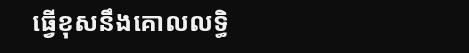ធ្វើខុសនឹងគោលលទ្ធិ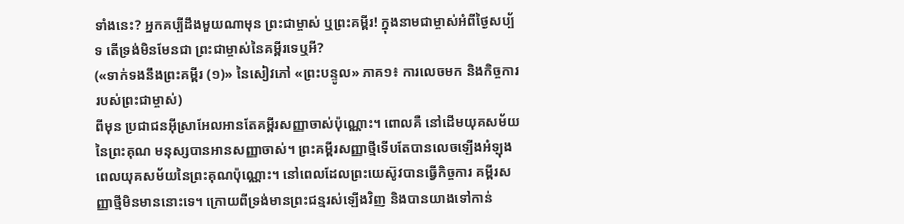ទាំងនេះ? អ្នកគប្បីដឹងមួយណាមុន ព្រះជាម្ចាស់ ឬព្រះគម្ពីរ! ក្នុងនាមជាម្ចាស់អំពីថ្ងៃសប្ប័ទ តើទ្រង់មិនមែនជា ព្រះជាម្ចាស់នៃគម្ពីរទេឬអី?
(«ទាក់ទងនឹងព្រះគម្ពីរ (១)» នៃសៀវភៅ «ព្រះបន្ទូល» ភាគ១៖ ការលេចមក និងកិច្ចការរបស់ព្រះជាម្ចាស់)
ពីមុន ប្រជាជនអ៊ីស្រាអែលអានតែគម្ពីរសញ្ញាចាស់ប៉ុណ្ណោះ។ ពោលគឺ នៅដើមយុគសម័យនៃព្រះគុណ មនុស្សបានអានសញ្ញាចាស់។ ព្រះគម្ពីរសញ្ញាថ្មីទើបតែបានលេចឡើងអំឡុងពេលយុគសម័យនៃព្រះគុណប៉ុណ្ណោះ។ នៅពេលដែលព្រះយេស៊ូវបានធ្វើកិច្ចការ គម្ពីរសញ្ញាថ្មីមិនមាននោះទេ។ ក្រោយពីទ្រង់មានព្រះជន្មរស់ឡើងវិញ និងបានយាងទៅកាន់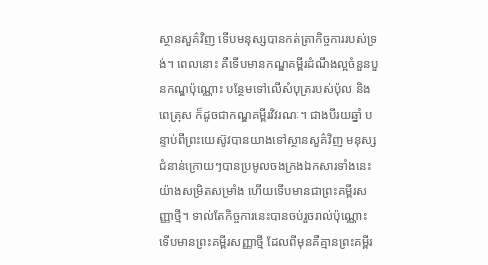ស្ថានសួគ៌វិញ ទើបមនុស្សបានកត់ត្រាកិច្ចការរបស់ទ្រង់។ ពេលនោះ គឺទើបមានកណ្ឌគម្ពីរដំណឹងល្អចំនួនបួនកណ្ឌប៉ុណ្ណោះ បន្ថែមទៅលើសំបុត្ររបស់ប៉ុល និងពេត្រុស ក៏ដូចជាកណ្ឌគម្ពីរវិវរណៈ។ ជាងបីរយឆ្នាំ បន្ទាប់ពីព្រះយេស៊ូវបានយាងទៅស្ថានសួគ៌វិញ មនុស្សជំនាន់ក្រោយៗបានប្រមូលចងក្រងឯកសារទាំងនេះយ៉ាងសម្រិតសម្រាំង ហើយទើបមានជាព្រះគម្ពីរសញ្ញាថ្មី។ ទាល់តែកិច្ចការនេះបានចប់រួចរាល់ប៉ុណ្ណោះ ទើបមានព្រះគម្ពីរសញ្ញាថ្មី ដែលពីមុនគឺគ្មានព្រះគម្ពីរ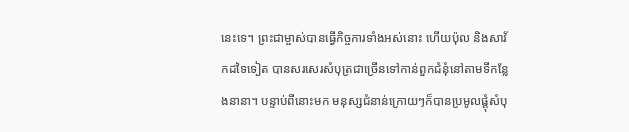នេះទេ។ ព្រះជាម្ចាស់បានធ្វើកិច្ចការទាំងអស់នោះ ហើយប៉ុល និងសាវ័កដទៃទៀត បានសរសេរសំបុត្រជាច្រើនទៅកាន់ពួកជំនុំនៅតាមទីកន្លែងនានា។ បន្ទាប់ពីនោះមក មនុស្សជំនាន់ក្រោយៗក៏បានប្រមូលផ្តុំសំបុ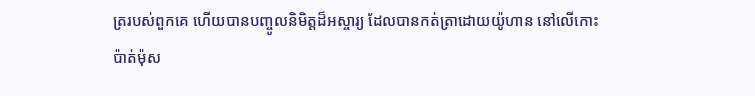ត្ររបស់ពួកគេ ហើយបានបញ្ចូលនិមិត្តដ៏អស្ចារ្យ ដែលបានកត់ត្រាដោយយ៉ូហាន នៅលើកោះប៉ាត់ម៉ុស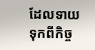ដែលទាយទុកពីកិច្ច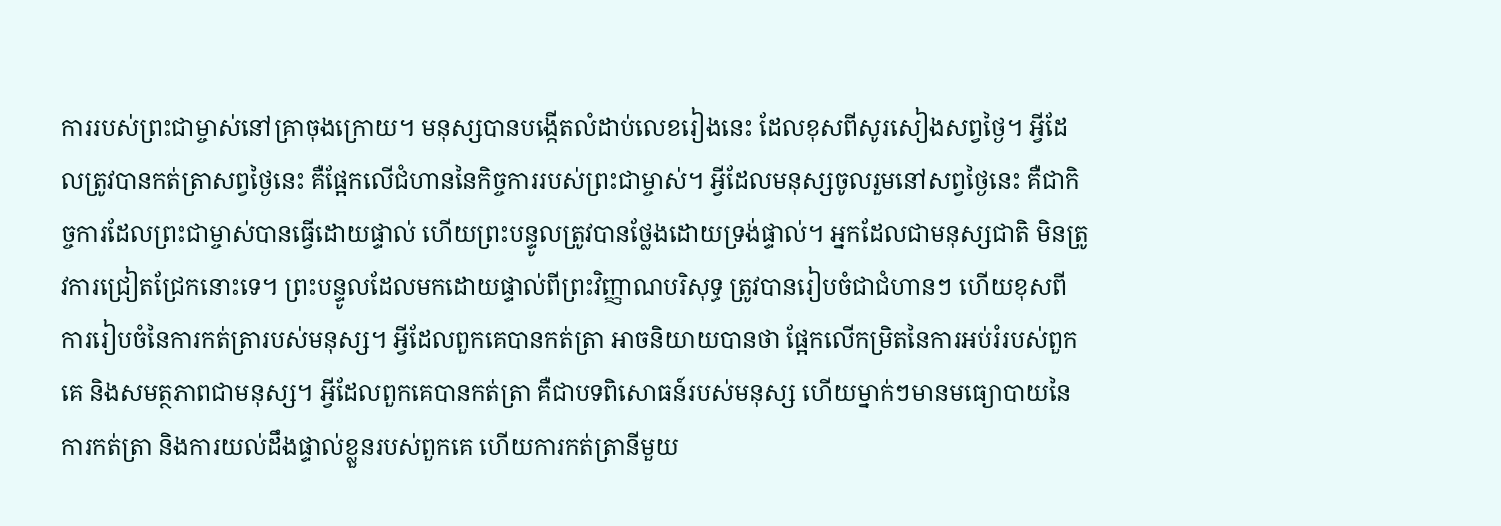ការរបស់ព្រះជាម្ចាស់នៅគ្រាចុងក្រោយ។ មនុស្សបានបង្កើតលំដាប់លេខរៀងនេះ ដែលខុសពីសូរសៀងសព្វថ្ងៃ។ អ្វីដែលត្រូវបានកត់ត្រាសព្វថ្ងៃនេះ គឺផ្អែកលើជំហាននៃកិច្ចការរបស់ព្រះជាម្ចាស់។ អ្វីដែលមនុស្សចូលរួមនៅសព្វថ្ងៃនេះ គឺជាកិច្ចការដែលព្រះជាម្ចាស់បានធ្វើដោយផ្ទាល់ ហើយព្រះបន្ទូលត្រូវបានថ្លែងដោយទ្រង់ផ្ទាល់។ អ្នកដែលជាមនុស្សជាតិ មិនត្រូវការជ្រៀតជ្រែកនោះទេ។ ព្រះបន្ទូលដែលមកដោយផ្ទាល់ពីព្រះវិញ្ញាណបរិសុទ្ធ ត្រូវបានរៀបចំជាជំហានៗ ហើយខុសពីការរៀបចំនៃការកត់ត្រារបស់មនុស្ស។ អ្វីដែលពួកគេបានកត់ត្រា អាចនិយាយបានថា ផ្អែកលើកម្រិតនៃការអប់រំរបស់ពួកគេ និងសមត្ថភាពជាមនុស្ស។ អ្វីដែលពួកគេបានកត់ត្រា គឺជាបទពិសោធន៍របស់មនុស្ស ហើយម្នាក់ៗមានមធ្យោបាយនៃការកត់ត្រា និងការយល់ដឹងផ្ទាល់ខ្លួនរបស់ពួកគេ ហើយការកត់ត្រានីមួយ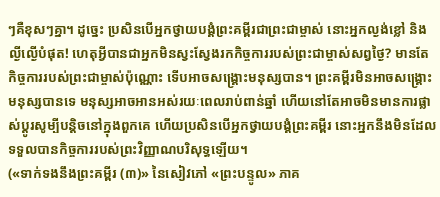ៗគឺខុសៗគ្នា។ ដូច្នេះ ប្រសិនបើអ្នកថ្វាយបង្គំព្រះគម្ពីរជាព្រះជាម្ចាស់ នោះអ្នកល្ងង់ខ្លៅ និងល្ងីល្ងើបំផុត! ហេតុអ្វីបានជាអ្នកមិនស្វះស្វែងរកកិច្ចការរបស់ព្រះជាម្ចាស់សព្វថ្ងៃ? មានតែកិច្ចការរបស់ព្រះជាម្ចាស់ប៉ុណ្ណោះ ទើបអាចសង្គ្រោះមនុស្សបាន។ ព្រះគម្ពីរមិនអាចសង្គ្រោះមនុស្សបានទេ មនុស្សអាចអានអស់រយៈពេលរាប់ពាន់ឆ្នាំ ហើយនៅតែអាចមិនមានការផ្លាស់ប្តូរសូម្បីបន្តិចនៅក្នុងពួកគេ ហើយប្រសិនបើអ្នកថ្វាយបង្គំព្រះគម្ពីរ នោះអ្នកនឹងមិនដែលទទួលបានកិច្ចការរបស់ព្រះវិញ្ញាណបរិសុទ្ធឡើយ។
(«ទាក់ទងនឹងព្រះគម្ពីរ (៣)» នៃសៀវភៅ «ព្រះបន្ទូល» ភាគ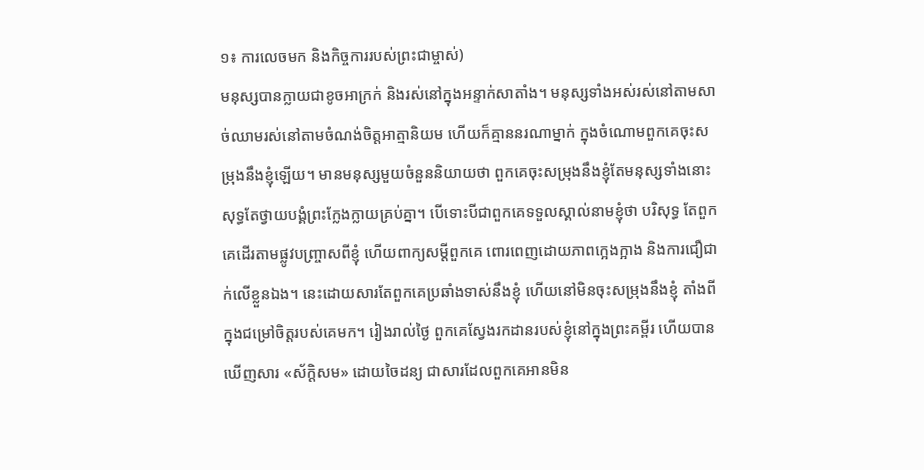១៖ ការលេចមក និងកិច្ចការរបស់ព្រះជាម្ចាស់)
មនុស្សបានក្លាយជាខូចអាក្រក់ និងរស់នៅក្នុងអន្ទាក់សាតាំង។ មនុស្សទាំងអស់រស់នៅតាមសាច់ឈាមរស់នៅតាមចំណង់ចិត្តអាត្មានិយម ហើយក៏គ្មាននរណាម្នាក់ ក្នុងចំណោមពួកគេចុះសម្រុងនឹងខ្ញុំឡើយ។ មានមនុស្សមួយចំនួននិយាយថា ពួកគេចុះសម្រុងនឹងខ្ញុំតែមនុស្សទាំងនោះ សុទ្ធតែថ្វាយបង្គំព្រះក្លែងក្លាយគ្រប់គ្នា។ បើទោះបីជាពួកគេទទួលស្គាល់នាមខ្ញុំថា បរិសុទ្ធ តែពួកគេដើរតាមផ្លូវបញ្ច្រាសពីខ្ញុំ ហើយពាក្យសម្តីពួកគេ ពោរពេញដោយភាពក្អេងក្អាង និងការជឿជាក់លើខ្លួនឯង។ នេះដោយសារតែពួកគេប្រឆាំងទាស់នឹងខ្ញុំ ហើយនៅមិនចុះសម្រុងនឹងខ្ញុំ តាំងពីក្នុងជម្រៅចិត្តរបស់គេមក។ រៀងរាល់ថ្ងៃ ពួកគេស្វែងរកដានរបស់ខ្ញុំនៅក្នុងព្រះគម្ពីរ ហើយបានឃើញសារ «ស័ក្តិសម» ដោយចៃដន្យ ជាសារដែលពួកគេអានមិន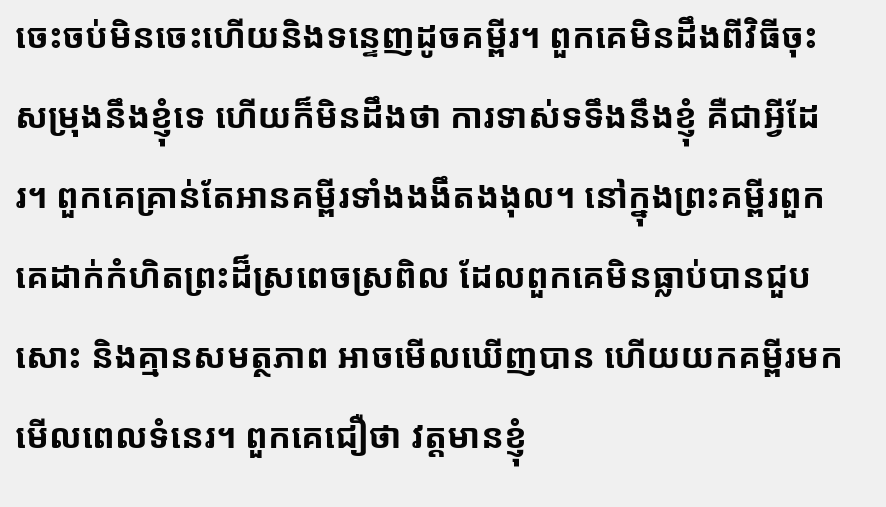ចេះចប់មិនចេះហើយនិងទន្ទេញដូចគម្ពីរ។ ពួកគេមិនដឹងពីវិធីចុះសម្រុងនឹងខ្ញុំទេ ហើយក៏មិនដឹងថា ការទាស់ទទឹងនឹងខ្ញុំ គឺជាអ្វីដែរ។ ពួកគេគ្រាន់តែអានគម្ពីរទាំងងងឹតងងុល។ នៅក្នុងព្រះគម្ពីរពួកគេដាក់កំហិតព្រះដ៏ស្រពេចស្រពិល ដែលពួកគេមិនធ្លាប់បានជួបសោះ និងគ្មានសមត្ថភាព អាចមើលឃើញបាន ហើយយកគម្ពីរមកមើលពេលទំនេរ។ ពួកគេជឿថា វត្តមានខ្ញុំ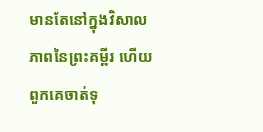មានតែនៅក្នុងវិសាលភាពនៃព្រះគម្ពីរ ហើយពួកគេចាត់ទុ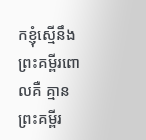កខ្ញុំស្មើនឹងព្រះគម្ពីរពោលគឺ គ្មានព្រះគម្ពីរ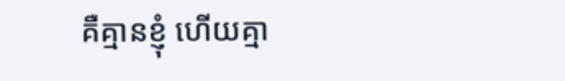គឺគ្មានខ្ញុំ ហើយគ្មា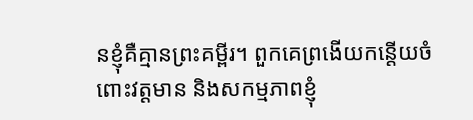នខ្ញុំគឺគ្មានព្រះគម្ពីរ។ ពួកគេព្រងើយកន្តើយចំពោះវត្តមាន និងសកម្មភាពខ្ញុំ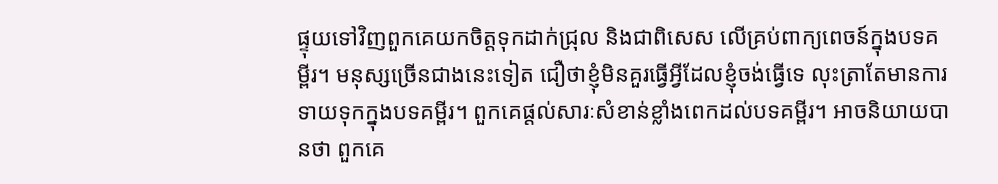ផ្ទុយទៅវិញពួកគេយកចិត្តទុកដាក់ជ្រុល និងជាពិសេស លើគ្រប់ពាក្យពេចន៍ក្នុងបទគម្ពីរ។ មនុស្សច្រើនជាងនេះទៀត ជឿថាខ្ញុំមិនគួរធ្វើអ្វីដែលខ្ញុំចង់ធ្វើទេ លុះត្រាតែមានការទាយទុកក្នុងបទគម្ពីរ។ ពួកគេផ្ដល់សារៈសំខាន់ខ្លាំងពេកដល់បទគម្ពីរ។ អាចនិយាយបានថា ពួកគេ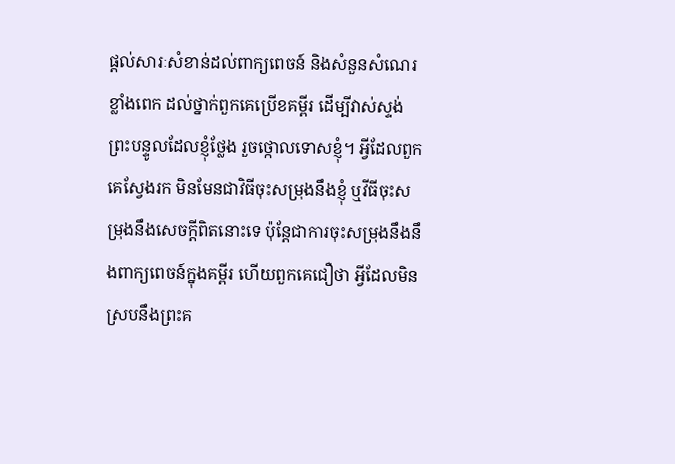ផ្តល់សារៈសំខាន់ដល់ពាក្យពេចន៍ និងសំនួនសំណេរខ្លាំងពេក ដល់ថ្នាក់ពួកគេប្រើខគម្ពីរ ដើម្បីវាស់ស្ទង់ព្រះបន្ទូលដែលខ្ញុំថ្លែង រួចថ្កោលទោសខ្ញុំ។ អ្វីដែលពួកគេស្វែងរក មិនមែនជាវិធីចុះសម្រុងនឹងខ្ញុំ ឬវីធីចុះសម្រុងនឹងសេចក្តីពិតនោះទេ ប៉ុន្តែជាការចុះសម្រុងនឹងនឹងពាក្យពេចន៍ក្នុងគម្ពីរ ហើយពួកគេជឿថា អ្វីដែលមិនស្របនឹងព្រះគ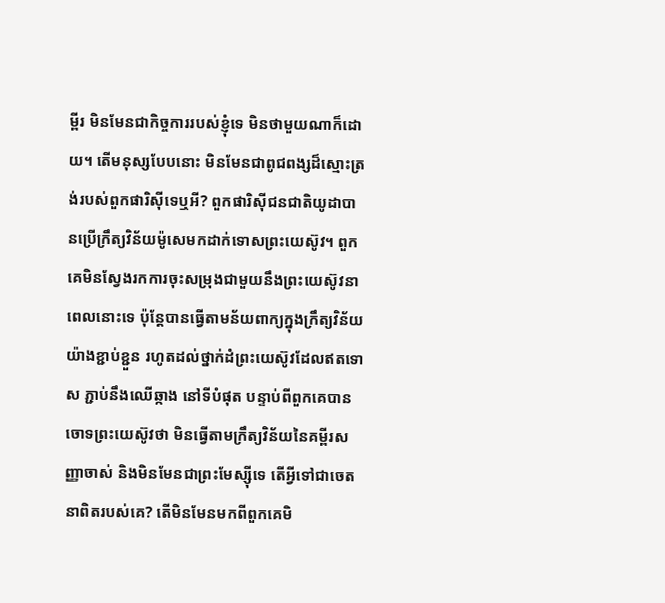ម្ពីរ មិនមែនជាកិច្ចការរបស់ខ្ញុំទេ មិនថាមួយណាក៏ដោយ។ តើមនុស្សបែបនោះ មិនមែនជាពូជពង្សដ៏ស្មោះត្រង់របស់ពួកផារិស៊ីទេឬអី? ពួកផារិស៊ីជនជាតិយូដាបានប្រើក្រឹត្យវិន័យម៉ូសេមកដាក់ទោសព្រះយេស៊ូវ។ ពួកគេមិនស្វែងរកការចុះសម្រុងជាមួយនឹងព្រះយេស៊ូវនាពេលនោះទេ ប៉ុន្តែបានធ្វើតាមន័យពាក្យក្នុងក្រឹត្យវិន័យយ៉ាងខ្ជាប់ខ្ជួន រហូតដល់ថ្នាក់ដំព្រះយេស៊ូវដែលឥតទោស ភ្ជាប់នឹងឈើឆ្កាង នៅទីបំផុត បន្ទាប់ពីពួកគេបានចោទព្រះយេស៊ូវថា មិនធ្វើតាមក្រឹត្យវិន័យនៃគម្ពីរសញ្ញាចាស់ និងមិនមែនជាព្រះមែស្ស៊ីទេ តើអ្វីទៅជាចេតនាពិតរបស់គេ? តើមិនមែនមកពីពួកគេមិ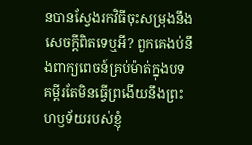នបានស្វែងរកវិធីចុះសម្រុងនឹងសេចក្តីពិតទេឬអី? ពួកគេងប់នឹងពាក្យពេចន៍គ្រប់ម៉ាត់ក្នុងបទគម្ពីរតែមិនធ្វើព្រងើយនឹងព្រះហឫទ័យរបស់ខ្ញុំ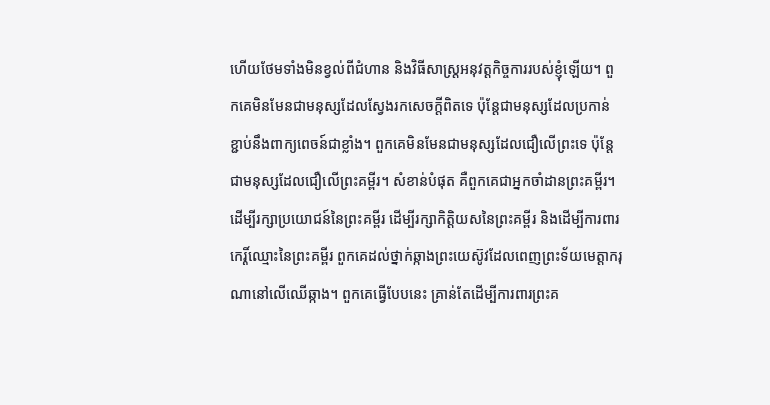ហើយថែមទាំងមិនខ្វល់ពីជំហាន និងវិធីសាស្ត្រអនុវត្តកិច្ចការរបស់ខ្ញុំឡើយ។ ពួកគេមិនមែនជាមនុស្សដែលស្វែងរកសេចក្តីពិតទេ ប៉ុន្តែជាមនុស្សដែលប្រកាន់ខ្ជាប់នឹងពាក្យពេចន៍ជាខ្លាំង។ ពួកគេមិនមែនជាមនុស្សដែលជឿលើព្រះទេ ប៉ុន្តែជាមនុស្សដែលជឿលើព្រះគម្ពីរ។ សំខាន់បំផុត គឺពួកគេជាអ្នកចាំដានព្រះគម្ពីរ។ ដើម្បីរក្សាប្រយោជន៍នៃព្រះគម្ពីរ ដើម្បីរក្សាកិត្តិយសនៃព្រះគម្ពីរ និងដើម្បីការពារកេរ្តិ៍ឈ្មោះនៃព្រះគម្ពីរ ពួកគេដល់ថ្នាក់ឆ្កាងព្រះយេស៊ូវដែលពេញព្រះទ័យមេត្តាករុណានៅលើឈើឆ្កាង។ ពួកគេធ្វើបែបនេះ គ្រាន់តែដើម្បីការពារព្រះគ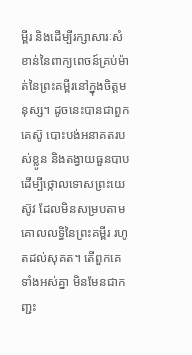ម្ពីរ និងដើម្បីរក្សាសារៈសំខាន់នៃពាក្យពេចន៍គ្រប់ម៉ាត់នៃព្រះគម្ពីរនៅក្នុងចិត្តមនុស្ស។ ដូចនេះបានជាពួកគេស៊ូ បោះបង់អនាគតរបស់ខ្លូន និងតង្វាយធួនបាប ដើម្បីថ្កោលទោសព្រះយេស៊ូវ ដែលមិនសម្របតាមគោលលទ្ធិនៃព្រះគម្ពីរ រហូតដល់សុគត។ តើពួកគេទាំងអស់គ្នា មិនមែនជាកញ្ជះ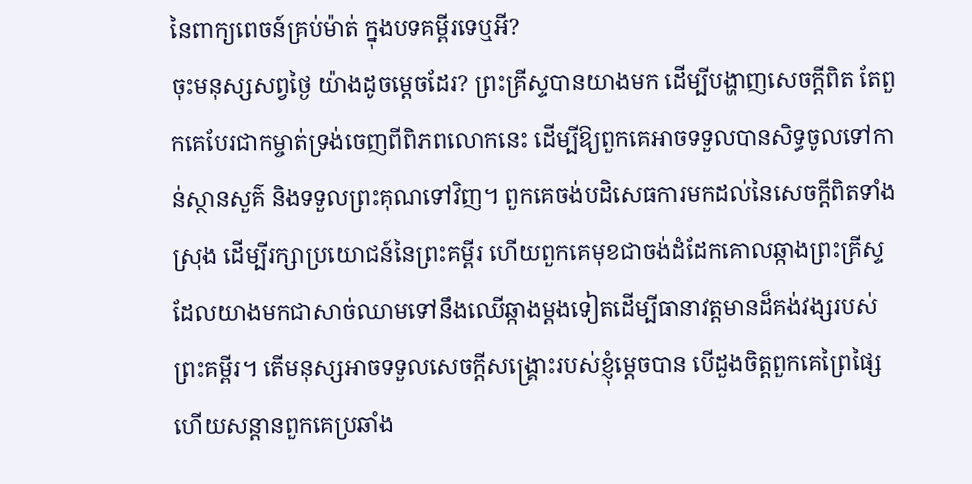នៃពាក្យពេចន៍គ្រប់ម៉ាត់ ក្នុងបទគម្ពីរទេឬអី?
ចុះមនុស្សសព្វថ្ងៃ យ៉ាងដូចម្តេចដែរ? ព្រះគ្រីស្ទបានយាងមក ដើម្បីបង្ហាញសេចក្តីពិត តែពួកគេបែរជាកម្ចាត់ទ្រង់ចេញពីពិភពលោកនេះ ដើម្បីឱ្យពួកគេអាចទទួលបានសិទ្ធចូលទៅកាន់ស្ថានសួគ៌ និងទទួលព្រះគុណទៅវិញ។ ពួកគេចង់បដិសេធការមកដល់នៃសេចក្តីពិតទាំងស្រុង ដើម្បីរក្សាប្រយោជន៍នៃព្រះគម្ពីរ ហើយពួកគេមុខជាចង់ដំដែកគោលឆ្កាងព្រះគ្រីស្ទ ដែលយាងមកជាសាច់ឈាមទៅនឹងឈើឆ្កាងម្តងទៀតដើម្បីធានាវត្តមានដ៏គង់វង្សរបស់ព្រះគម្ពីរ។ តើមនុស្សអាចទទួលសេចក្តីសង្គ្រោះរបស់ខ្ញុំម្តេចបាន បើដួងចិត្តពួកគេព្រៃផ្សៃ ហើយសន្តានពួកគេប្រឆាំង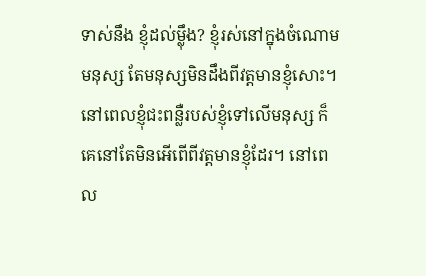ទាស់នឹង ខ្ញុំដល់ម្ល៉ឹង? ខ្ញុំរស់នៅក្នុងចំណោមមនុស្ស តែមនុស្សមិនដឹងពីវត្តមានខ្ញុំសោះ។ នៅពេលខ្ញុំជះពន្លឺរបស់ខ្ញុំទៅលើមនុស្ស ក៏គេនៅតែមិនអើពើពីវត្តមានខ្ញុំដែរ។ នៅពេល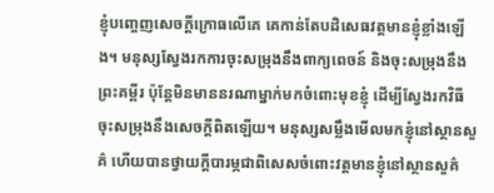ខ្ញុំបញ្ចេញសេចក្តីក្រោធលើគេ គេកាន់តែបដិសេធវត្តមានខ្ញុំខ្លាំងឡើង។ មនុស្សស្វែងរកការចុះសម្រុងនឹងពាក្យពេចន៍ និងចុះសម្រុងនឹងព្រះគម្ពីរ ប៉ុន្តែមិនមាននរណាម្នាក់មកចំពោះមុខខ្ញុំ ដើម្បីស្វែងរកវិធីចុះសម្រុងនឹងសេចក្តីពិតឡើយ។ មនុស្សសម្លឹងមើលមកខ្ញុំនៅស្ថានសួគ៌ ហើយបានថ្វាយក្តីបារម្ភជាពិសេសចំពោះវត្តមានខ្ញុំនៅស្ថានសួគ៌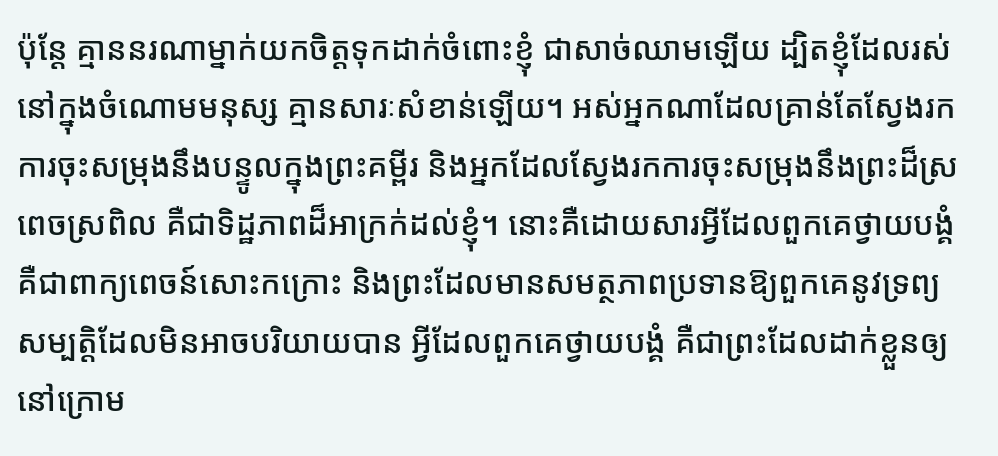ប៉ុន្តែ គ្មាននរណាម្នាក់យកចិត្តទុកដាក់ចំពោះខ្ញុំ ជាសាច់ឈាមឡើយ ដ្បិតខ្ញុំដែលរស់នៅក្នុងចំណោមមនុស្ស គ្មានសារៈសំខាន់ឡើយ។ អស់អ្នកណាដែលគ្រាន់តែស្វែងរកការចុះសម្រុងនឹងបន្ទូលក្នុងព្រះគម្ពីរ និងអ្នកដែលស្វែងរកការចុះសម្រុងនឹងព្រះដ៏ស្រពេចស្រពិល គឺជាទិដ្ឋភាពដ៏អាក្រក់ដល់ខ្ញុំ។ នោះគឺដោយសារអ្វីដែលពួកគេថ្វាយបង្គំ គឺជាពាក្យពេចន៍សោះកក្រោះ និងព្រះដែលមានសមត្ថភាពប្រទានឱ្យពួកគេនូវទ្រព្យសម្បត្តិដែលមិនអាចបរិយាយបាន អ្វីដែលពួកគេថ្វាយបង្គំ គឺជាព្រះដែលដាក់ខ្លួនឲ្យនៅក្រោម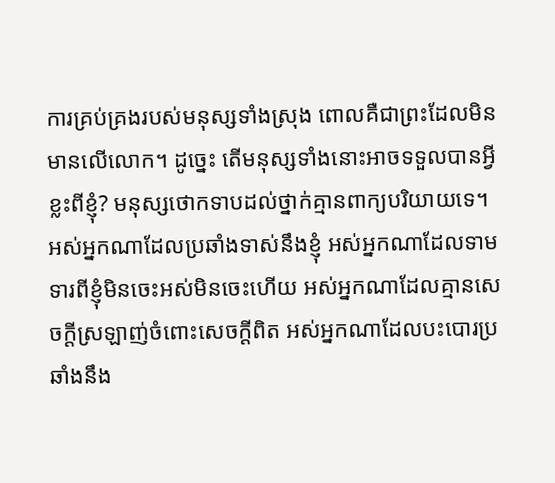ការគ្រប់គ្រងរបស់មនុស្សទាំងស្រុង ពោលគឺជាព្រះដែលមិនមានលើលោក។ ដូច្នេះ តើមនុស្សទាំងនោះអាចទទួលបានអ្វីខ្លះពីខ្ញុំ? មនុស្សថោកទាបដល់ថ្នាក់គ្មានពាក្យបរិយាយទេ។ អស់អ្នកណាដែលប្រឆាំងទាស់នឹងខ្ញុំ អស់អ្នកណាដែលទាមទារពីខ្ញុំមិនចេះអស់មិនចេះហើយ អស់អ្នកណាដែលគ្មានសេចក្តីស្រឡាញ់ចំពោះសេចក្តីពិត អស់អ្នកណាដែលបះបោរប្រឆាំងនឹង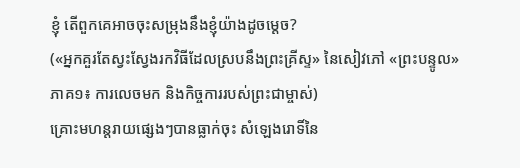ខ្ញុំ តើពួកគេអាចចុះសម្រុងនឹងខ្ញុំយ៉ាងដូចម្តេច?
(«អ្នកគួរតែស្វះស្វែងរកវិធីដែលស្របនឹងព្រះគ្រីស្ទ» នៃសៀវភៅ «ព្រះបន្ទូល» ភាគ១៖ ការលេចមក និងកិច្ចការរបស់ព្រះជាម្ចាស់)
គ្រោះមហន្តរាយផ្សេងៗបានធ្លាក់ចុះ សំឡេងរោទិ៍នៃ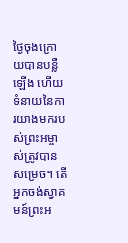ថ្ងៃចុងក្រោយបានបន្លឺឡើង ហើយទំនាយនៃការយាងមករបស់ព្រះអម្ចាស់ត្រូវបានសម្រេច។ តើអ្នកចង់ស្វាគមន៍ព្រះអ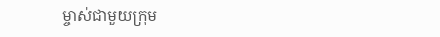ម្ចាស់ជាមួយក្រុម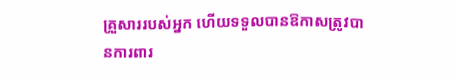គ្រួសាររបស់អ្នក ហើយទទួលបានឱកាសត្រូវបានការពារ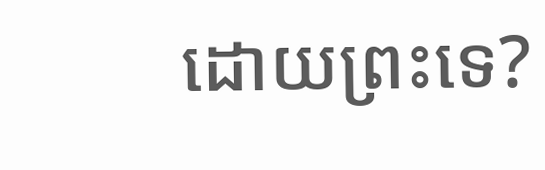ដោយព្រះទេ?